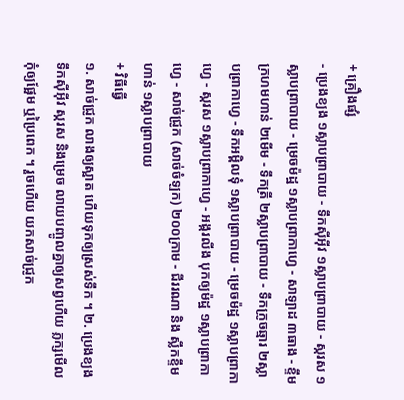+ គ្រឿងផ្សំ
- ប្រេងខ្យង ១ស្លាបព្រាបាយ - ទឹកស៊ីអ៊ីវ ១ស្លាបព្រាបាយ - ស្ករស ១ស្លាបព្រាបាយ - ម្រេចម៉ដ្ឋ ១ស្លាបព្រាកាហ្វេ - សាឡាដ ៣ធាង - ខ្ទឹមក្រហមហាន់ ២មើម - ទឹកត្រី ២ស្លាបព្រាបាយ - ទឹកក្រូចឆ្មារ ២ស្លាបព្រាកាហ្វេ - ទឹកអម្ពិលទុំ ១ស្លាបព្រាបាយ - ម្រេចម៉ដ្ឋ ១ស្លាបព្រាកាហ្វេ - ស្ករស ១ស្លាបព្រាកាហ្វេ - អង្ករលីង បុកឲ្យម៉ដ្ឋ ១ស្លាបព្រាកាហ្វេ - សាច់ជ្រូក (សាច់ចំឡក) ២០០ក្រាម - ជីររណា និង ស្លឹកខ្ទឹមហាន់ ១ស្លាបព្រាបាយ
+ វិធីធ្វើ
១. សាច់ជ្រូក លាងឲ្យស្អាត ហើយទុកឲ្យស្រស់ទឹក ។ ២. ប្រេងខ្យង ទឹកស៊ីអ៊ីវ ស្ករស និងម្រេច លាយបញ្ចូលគ្នាឲ្យសព្វហើយ ភ្លក្សមើល កុំឲ្យផ្អែម ឬប្រៃពេក ។ រួចហើយ យកសាច់ជ្រូក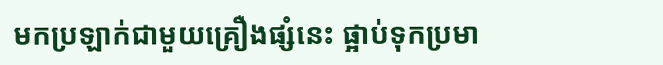មកប្រឡាក់ជាមួយគ្រឿងផ្សំនេះ ផ្អាប់ទុកប្រមា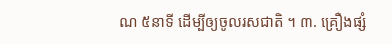ណ ៥នាទី ដើម្បីឲ្យចូលរសជាតិ ។ ៣. គ្រឿងផ្សំ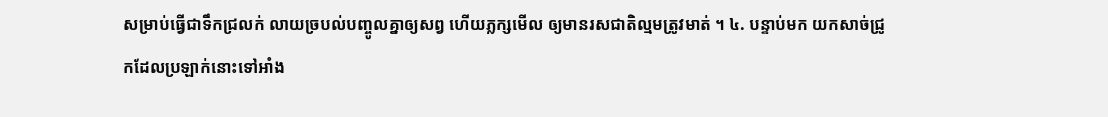សម្រាប់ធ្វើជាទឹកជ្រលក់ លាយច្របល់បញ្ចូលគ្នាឲ្យសព្វ ហើយភ្លក្សមើល ឲ្យមានរសជាតិល្មមត្រូវមាត់ ។ ៤. បន្ទាប់មក យកសាច់ជ្រូកដែលប្រឡាក់នោះទៅអាំង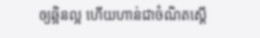ឲ្យឆ្អិនល្អ ហើយហាន់ជាចំណិតស្ដើ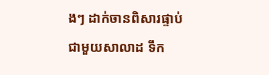ងៗ ដាក់ចានពិសារផ្ទាប់ជាមួយសាលាដ ទឹក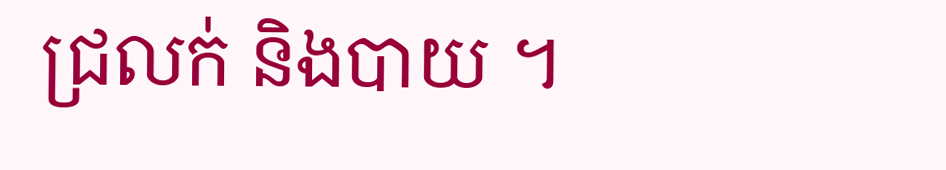ជ្រលក់ និងបាយ ។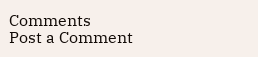Comments
Post a Comment